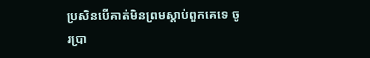ប្រសិនបើគាត់មិនព្រមស្ដាប់ពួកគេទេ ចូរប្រា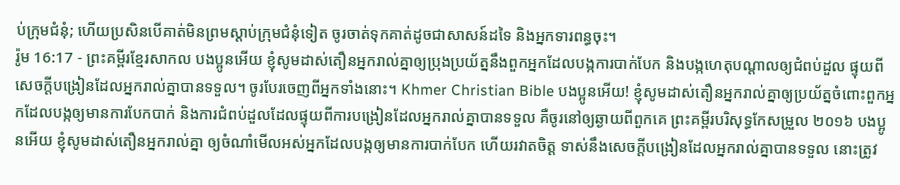ប់ក្រុមជំនុំ; ហើយប្រសិនបើគាត់មិនព្រមស្ដាប់ក្រុមជំនុំទៀត ចូរចាត់ទុកគាត់ដូចជាសាសន៍ដទៃ និងអ្នកទារពន្ធចុះ។
រ៉ូម 16:17 - ព្រះគម្ពីរខ្មែរសាកល បងប្អូនអើយ ខ្ញុំសូមដាស់តឿនអ្នករាល់គ្នាឲ្យប្រុងប្រយ័ត្ននឹងពួកអ្នកដែលបង្កការបាក់បែក និងបង្កហេតុបណ្ដាលឲ្យជំពប់ដួល ផ្ទុយពីសេចក្ដីបង្រៀនដែលអ្នករាល់គ្នាបានទទួល។ ចូរបែរចេញពីអ្នកទាំងនោះ។ Khmer Christian Bible បងប្អូនអើយ! ខ្ញុំសូមដាស់តឿនអ្នករាល់គ្នាឲ្យប្រយ័ត្នចំពោះពួកអ្នកដែលបង្កឲ្យមានការបែកបាក់ និងការជំពប់ដួលដែលផ្ទុយពីការបង្រៀនដែលអ្នករាល់គ្នាបានទទួល គឺចូរនៅឲ្យឆ្ងាយពីពួកគេ ព្រះគម្ពីរបរិសុទ្ធកែសម្រួល ២០១៦ បងប្អូនអើយ ខ្ញុំសូមដាស់តឿនអ្នករាល់គ្នា ឲ្យចំណាំមើលអស់អ្នកដែលបង្កឲ្យមានការបាក់បែក ហើយរវាតចិត្ត ទាស់នឹងសេចក្តីបង្រៀនដែលអ្នករាល់គ្នាបានទទួល នោះត្រូវ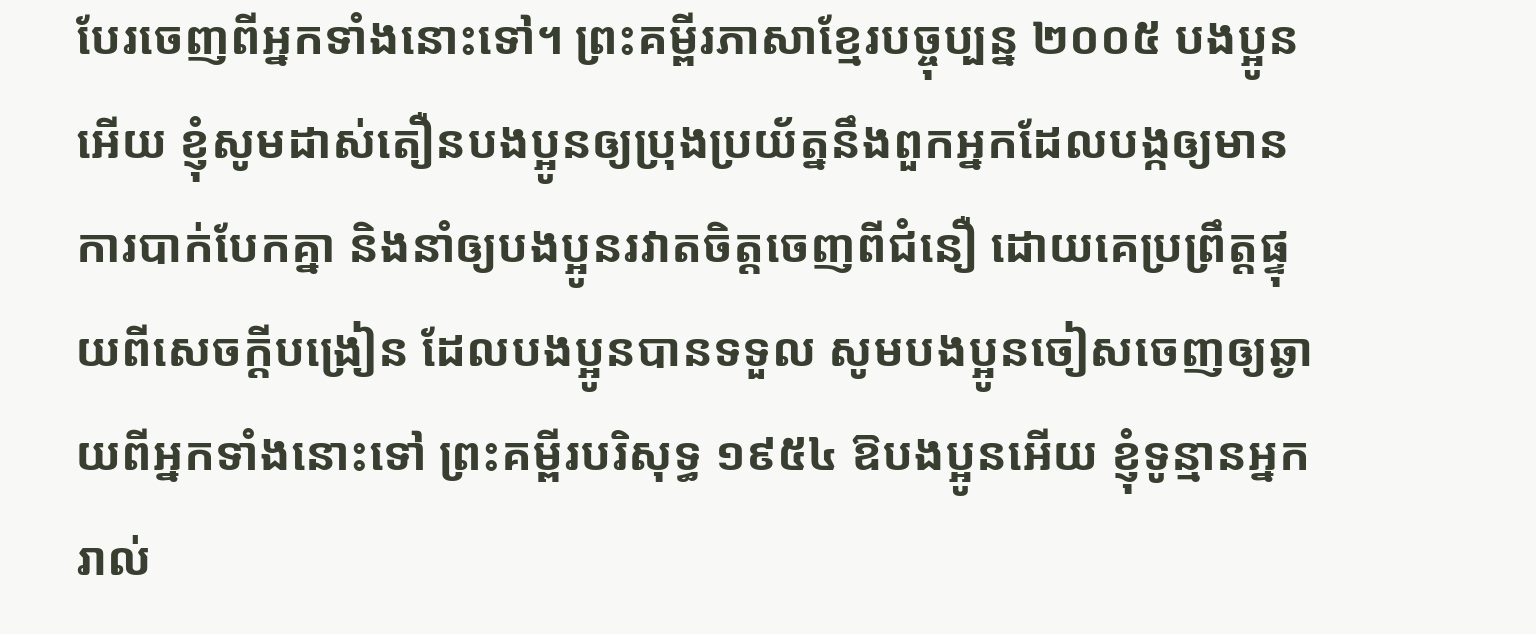បែរចេញពីអ្នកទាំងនោះទៅ។ ព្រះគម្ពីរភាសាខ្មែរបច្ចុប្បន្ន ២០០៥ បងប្អូនអើយ ខ្ញុំសូមដាស់តឿនបងប្អូនឲ្យប្រុងប្រយ័ត្ននឹងពួកអ្នកដែលបង្កឲ្យមានការបាក់បែកគ្នា និងនាំឲ្យបងប្អូនរវាតចិត្តចេញពីជំនឿ ដោយគេប្រព្រឹត្តផ្ទុយពីសេចក្ដីបង្រៀន ដែលបងប្អូនបានទទួល សូមបងប្អូនចៀសចេញឲ្យឆ្ងាយពីអ្នកទាំងនោះទៅ ព្រះគម្ពីរបរិសុទ្ធ ១៩៥៤ ឱបងប្អូនអើយ ខ្ញុំទូន្មានអ្នករាល់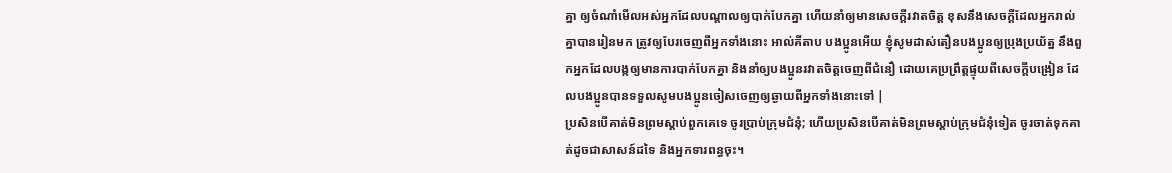គ្នា ឲ្យចំណាំមើលអស់អ្នកដែលបណ្តាលឲ្យបាក់បែកគ្នា ហើយនាំឲ្យមានសេចក្ដីរវាតចិត្ត ខុសនឹងសេចក្ដីដែលអ្នករាល់គ្នាបានរៀនមក ត្រូវឲ្យបែរចេញពីអ្នកទាំងនោះ អាល់គីតាប បងប្អូនអើយ ខ្ញុំសូមដាស់តឿនបងប្អូនឲ្យប្រុងប្រយ័ត្ន នឹងពួកអ្នកដែលបង្កឲ្យមានការបាក់បែកគ្នា និងនាំឲ្យបងប្អូនរវាតចិត្ដចេញពីជំនឿ ដោយគេប្រព្រឹត្ដផ្ទុយពីសេចក្ដីបង្រៀន ដែលបងប្អូនបានទទួលសូមបងប្អូនចៀសចេញឲ្យឆ្ងាយពីអ្នកទាំងនោះទៅ |
ប្រសិនបើគាត់មិនព្រមស្ដាប់ពួកគេទេ ចូរប្រាប់ក្រុមជំនុំ; ហើយប្រសិនបើគាត់មិនព្រមស្ដាប់ក្រុមជំនុំទៀត ចូរចាត់ទុកគាត់ដូចជាសាសន៍ដទៃ និងអ្នកទារពន្ធចុះ។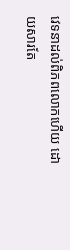វេទនាដល់ពិភពលោកហើយ ដោយសារតែ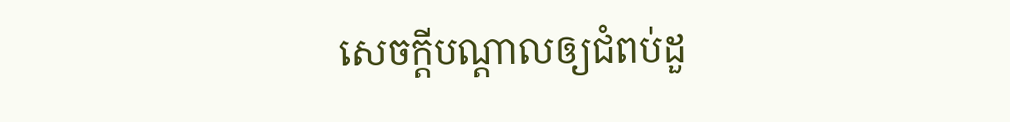សេចក្ដីបណ្ដាលឲ្យជំពប់ដួ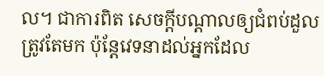ល។ ជាការពិត សេចក្ដីបណ្ដាលឲ្យជំពប់ដួលត្រូវតែមក ប៉ុន្តែវេទនាដល់អ្នកដែល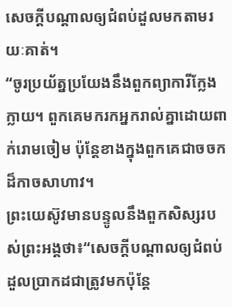សេចក្ដីបណ្ដាលឲ្យជំពប់ដួលមកតាមរយៈគាត់។
“ចូរប្រយ័ត្នប្រយែងនឹងពួកព្យាការីក្លែងក្លាយ។ ពួកគេមករកអ្នករាល់គ្នាដោយពាក់រោមចៀម ប៉ុន្តែខាងក្នុងពួកគេជាចចកដ៏កាចសាហាវ។
ព្រះយេស៊ូវមានបន្ទូលនឹងពួកសិស្សរបស់ព្រះអង្គថា៖“សេចក្ដីបណ្ដាលឲ្យជំពប់ដួលប្រាកដជាត្រូវមកប៉ុន្តែ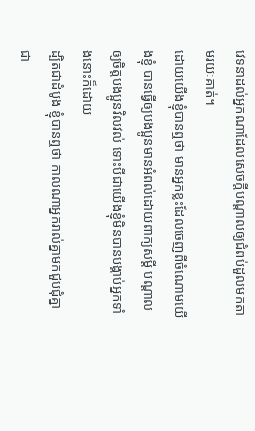វេទនាដល់អ្នកណាដែលសេចក្ដីបណ្ដាលឲ្យជំពប់ដួលមកតាមរយៈគាត់។
ដោយយើងខ្ញុំបានឮថា មានអ្នកខ្លះដែលចេញពីចំណោមយើងខ្ញុំ បានធ្វើឲ្យបងប្អូនមានអំពល់ដោយពាក្យសម្ដី បណ្ដាលឲ្យចិត្តបងប្អូនវិលវល់ ទោះបីជាយើងខ្ញុំមិនបានបង្គាប់អ្នកទាំងនោះក៏ដោយ
ដ្បិតជាដំបូង ខ្ញុំបានឮថា កាលណាអ្នករាល់គ្នាមកជួបជុំគ្នាជា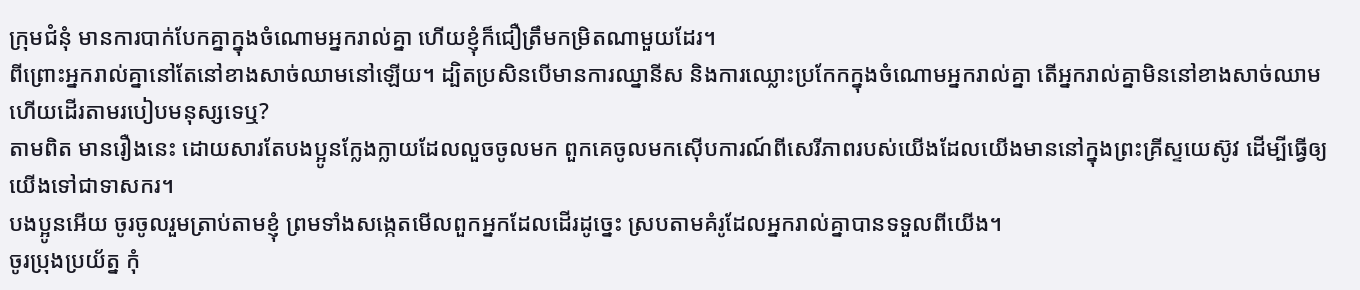ក្រុមជំនុំ មានការបាក់បែកគ្នាក្នុងចំណោមអ្នករាល់គ្នា ហើយខ្ញុំក៏ជឿត្រឹមកម្រិតណាមួយដែរ។
ពីព្រោះអ្នករាល់គ្នានៅតែនៅខាងសាច់ឈាមនៅឡើយ។ ដ្បិតប្រសិនបើមានការឈ្នានីស និងការឈ្លោះប្រកែកក្នុងចំណោមអ្នករាល់គ្នា តើអ្នករាល់គ្នាមិននៅខាងសាច់ឈាម ហើយដើរតាមរបៀបមនុស្សទេឬ?
តាមពិត មានរឿងនេះ ដោយសារតែបងប្អូនក្លែងក្លាយដែលលួចចូលមក ពួកគេចូលមកស៊ើបការណ៍ពីសេរីភាពរបស់យើងដែលយើងមាននៅក្នុងព្រះគ្រីស្ទយេស៊ូវ ដើម្បីធ្វើឲ្យយើងទៅជាទាសករ។
បងប្អូនអើយ ចូរចូលរួមត្រាប់តាមខ្ញុំ ព្រមទាំងសង្កេតមើលពួកអ្នកដែលដើរដូច្នេះ ស្របតាមគំរូដែលអ្នករាល់គ្នាបានទទួលពីយើង។
ចូរប្រុងប្រយ័ត្ន កុំ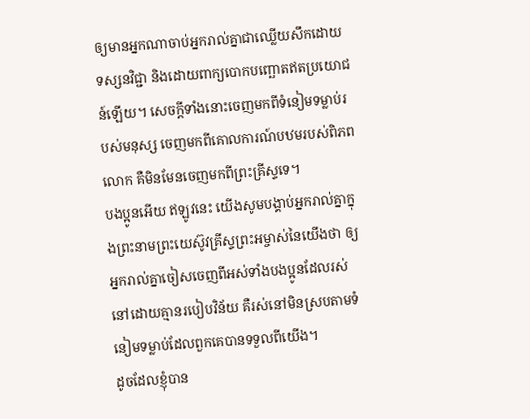ឲ្យមានអ្នកណាចាប់អ្នករាល់គ្នាជាឈ្លើយសឹកដោយទស្សនវិជ្ជា និងដោយពាក្យបោកបញ្ឆោតឥតប្រយោជន៍ឡើយ។ សេចក្ដីទាំងនោះចេញមកពីទំនៀមទម្លាប់របស់មនុស្ស ចេញមកពីគោលការណ៍បឋមរបស់ពិភពលោក គឺមិនមែនចេញមកពីព្រះគ្រីស្ទទេ។
បងប្អូនអើយ ឥឡូវនេះ យើងសូមបង្គាប់អ្នករាល់គ្នាក្នុងព្រះនាមព្រះយេស៊ូវគ្រីស្ទព្រះអម្ចាស់នៃយើងថា ឲ្យអ្នករាល់គ្នាចៀសចេញពីអស់ទាំងបងប្អូនដែលរស់នៅដោយគ្មានរបៀបវិន័យ គឺរស់នៅមិនស្របតាមទំនៀមទម្លាប់ដែលពួកគេបានទទួលពីយើង។
ដូចដែលខ្ញុំបាន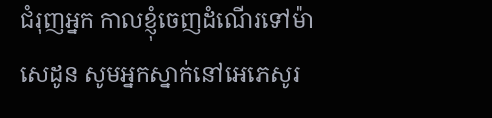ជំរុញអ្នក កាលខ្ញុំចេញដំណើរទៅម៉ាសេដូន សូមអ្នកស្នាក់នៅអេភេសូរ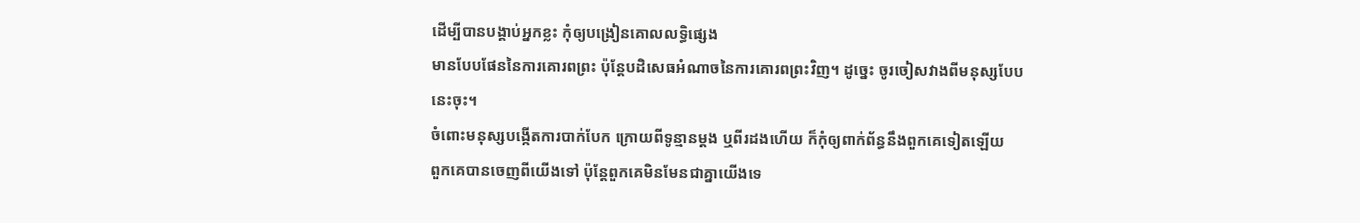ដើម្បីបានបង្គាប់អ្នកខ្លះ កុំឲ្យបង្រៀនគោលលទ្ធិផ្សេង
មានបែបផែននៃការគោរពព្រះ ប៉ុន្តែបដិសេធអំណាចនៃការគោរពព្រះវិញ។ ដូច្នេះ ចូរចៀសវាងពីមនុស្សបែបនេះចុះ។
ចំពោះមនុស្សបង្កើតការបាក់បែក ក្រោយពីទូន្មានម្ដង ឬពីរដងហើយ ក៏កុំឲ្យពាក់ព័ន្ធនឹងពួកគេទៀតឡើយ
ពួកគេបានចេញពីយើងទៅ ប៉ុន្តែពួកគេមិនមែនជាគ្នាយើងទេ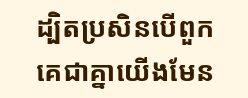ដ្បិតប្រសិនបើពួកគេជាគ្នាយើងមែន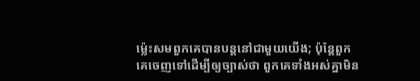ម្ល៉េះសមពួកគេបានបន្តនៅជាមួយយើង; ប៉ុន្តែពួកគេចេញទៅដើម្បីឲ្យច្បាស់ថា ពួកគេទាំងអស់គ្នាមិន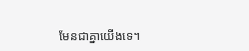មែនជាគ្នាយើងទេ។